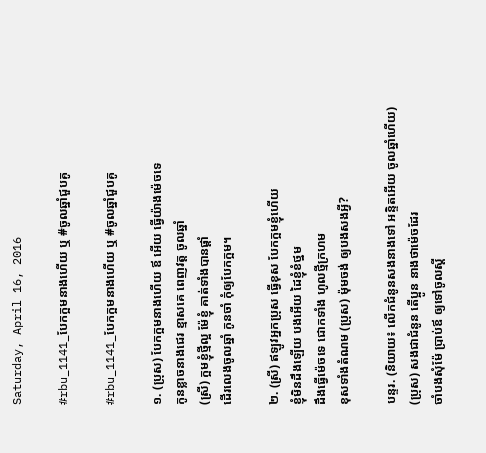Saturday, April 16, 2016

#rbu_1141_បែកក្អមនាងហើយ ឬ #ចូលឆ្នាំជួបគូ

#rbu_1141_បែកក្អមនាងហើយ ឬ #ចូលឆ្នាំជួបគូ

១. (ប្រុស) បែកក្អមនាងហើយ ឪ អើយ ធ្វើយ៉ាងម៉េចទេ
កូនខ្លាចនាងជេរ ខ្មាសគេ ពេញវត្ត ចូលឆ្នាំ
(ស្រី) ក្អមខ្ញុំថ្មីល្អ ម៉ែខ្ញុំ គាត់ទាំងបានផ្ដាំ
ដើរលេងចូលឆ្នាំ កូនចាំ កុំឲ្យបែកក្អម។

២. (ស្រី) ឥឡូវអ្នកប្រុស ធ្វើខុស បែកក្អមខ្ញុំហើយ
ខ្ញុំមិនដឹងឡើយ បងអើយ ដៃខ្ញុំខំថ្នម
ដឹងធ្វើម៉េចទេ ជោកទាំង ហូលថ្មីក្រហម
ខុសទាំងតំណម (ប្រុស) ម៉ុមចង់ ឲ្យបងសងអ្វី?

បន្ទរ. (និយាយ៖ លើកជំនូនសងនាងទៅ អន្ទិតអើយ ចូលឆ្នាំហើយ)
(ប្រុស) សងជាជំនូន តើប្អូន នាងថាម៉េចដែរ
ចាំបងសុំម៉ែ ប្រាប់ឪ ឲ្យទៅចូលស្ដី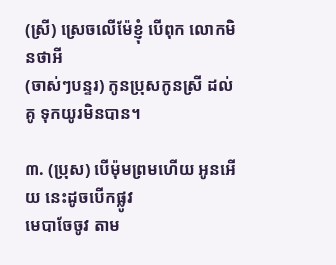(ស្រី) ស្រេចលើម៉ែខ្ញុំ បើពុក លោកមិនថាអី
(ចាស់ៗបន្ទរ) កូនប្រុសកូនស្រី ដល់គូ ទុកយូរមិនបាន។

៣. (ប្រុស) បើម៉ុមព្រមហើយ អូនអើយ នេះដូចបើកផ្លូវ
មេបាចែចូវ តាម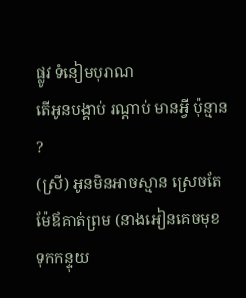ផ្លូវ ទំនៀមបុរាណ
តើអូនបង្គាប់ រណ្ដាប់ មានអ្វី ប៉ុន្មាន ?
(ស្រី) អូនមិនអាចស្មាន ស្រេចតែ ម៉ែឪគាត់ព្រម (នាងអៀនគេចមុខទុកកន្ទុយ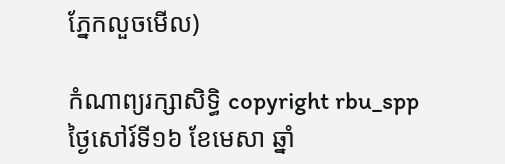ភ្នែកលួចមើល)

កំណាព្យរក្សាសិទ្ធិ copyright rbu_spp ថ្ងៃសៅរ៍ទី១៦ ខែមេសា ឆ្នាំ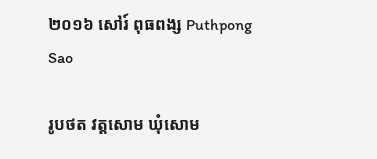២០១៦ សៅរ៍ ពុធពង្ស Puthpong Sao

រូបថត វត្តសោម ឃុំសោម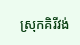ស្រុកគិរីវង់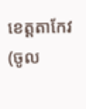ខេត្តតាកែវ (ចូល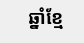ឆ្នាំខ្មែ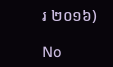រ ២០១៦)

No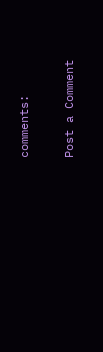comments:

Post a Comment